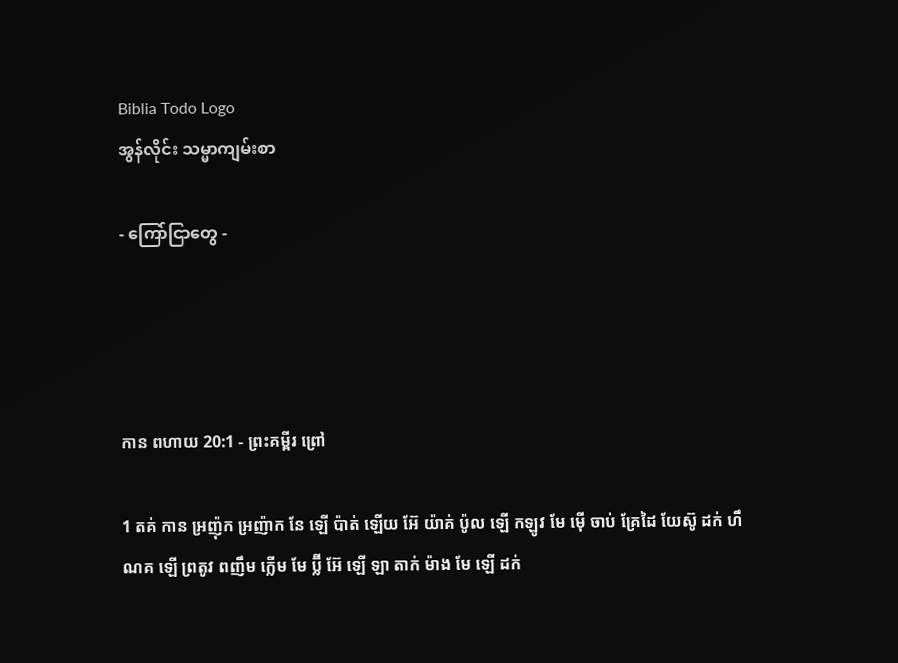Biblia Todo Logo
အွန်လိုင်း သမ္မာကျမ်းစာ

- ကြော်ငြာတွေ -




កាន ពហាយ 20:1 - ព្រះគម្ពីរ ព្រៅ

1 តគ់ កាន អ្រញ៉ុក អ្រញ៉ាក នែ ឡើ ប៉ាត់ ឡើយ អ៊ែ យ៉ាគ់ ប៉ូល ឡើ កឡូវ មែ ម៉ើ ចាប់ គ្រែដៃ យែស៊ូ ដក់ ហឹ ណគ ឡើ ព្រតូវ ពញឹម ក្លើម មែ ប៊្លី អ៊ែ ឡើ ឡា តាក់ ម៉ាង មែ ឡើ ដក់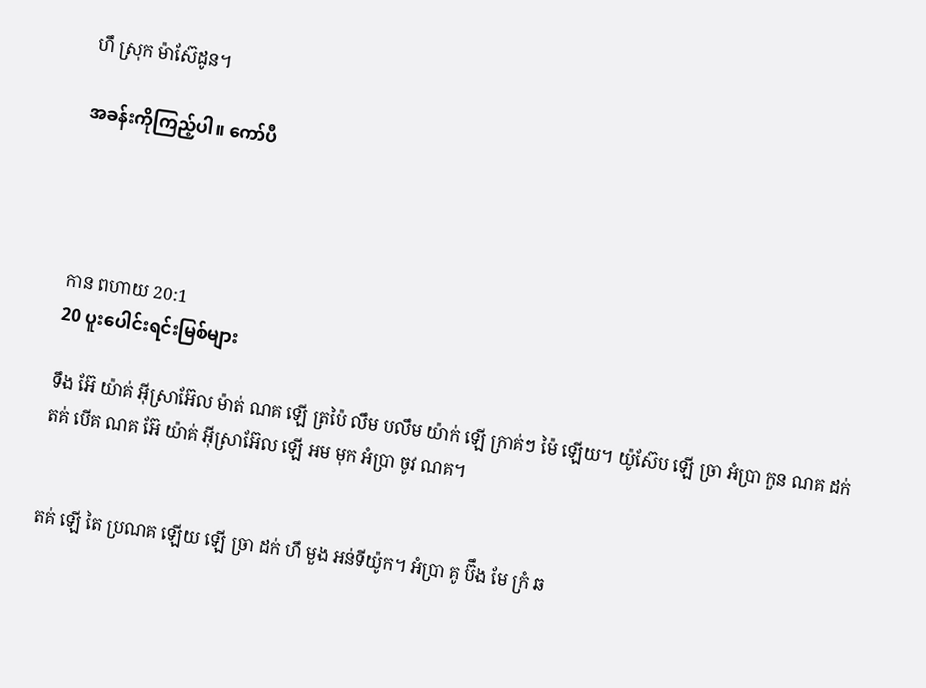ហឹ ស្រុក ម៉ាស៊ែដូន។

အခန်းကိုကြည့်ပါ။ ကော်ပီ




កាន ពហាយ 20:1
20 ပူးပေါင်းရင်းမြစ်များ

ទឹង អ៊ែ យ៉ាគ់ អ៊ីស្រាអ៊ែល ម៉ាត់ ណគ ឡើ ត្រប៉ៃ លឹម បលឹម យ៉ាក់ ឡើ ក្រាគ់ៗ ម៉ៃ ឡើយ។ យ៉ូស៊ែប ឡើ ច្រា អំប្រា កួន ណគ ដក់ តគ់ បើគ ណគ អ៊ែ យ៉ាគ់ អ៊ីស្រាអ៊ែល ឡើ អម មុក អំប្រា ចូវ ណគ។


តគ់ ឡើ តៃ ប្រណគ ឡើយ ឡើ ច្រា ដក់ ហឹ មួង អន់ទីយ៉ូក។ អំប្រា គូ ប៊ឹង មែ ក្រំ ឆ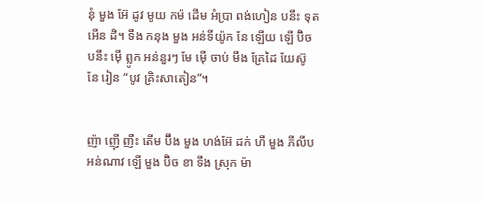នុំ មួង អ៊ែ ដូវ មូយ កម៉ ដើម អំប្រា ពង់ហៀន បនឹះ ទុត អើន ដិ។ ទឹង កនុង មួង អន់ទីយ៉ូក នែ ឡើយ ឡើ ប៊ិច បនឹះ ម៉ើ ព្លូក អន់នួរៗ មែ ម៉ើ ចាប់ មឹង គ្រែដៃ យែស៊ូ នែ រៀន “បូវ គ្រិះសាតៀន”។


ញ៉ា ញ៉ើ ញឺះ តើម ប៊ឹង មួង ហង់អ៊ែ ដក់ ហឹ មួង ភីលីប អន់ណាវ ឡើ មួង ប៊ិច ខា ទឹង ស្រុក ម៉ា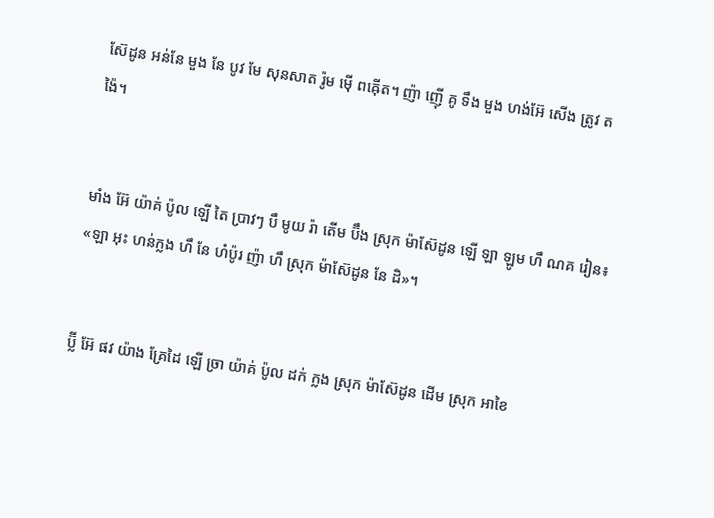ស៊ែដូន អន់នែ មួង នែ បូវ មែ សុនសាត រ៉ូម ម៉ើ ពឝ៉ើត។ ញ៉ា ញ៉ើ គូ ទឹង មួង ហង់អ៊ែ សើង ត្រូវ តង៉ៃ។


មាំង អ៊ែ យ៉ាគ់ ប៉ូល ឡើ តៃ ប្រាវៗ បឹ មូយ រ៉ា តើម ប៊ឹង ស្រុក ម៉ាស៊ែដូន ឡើ ឡា ឡូម ហឹ ណគ រៀន៖ «ឡា អុះ ហន់ក្លង ហឹ នែ ហំប៉ូរ ញ៉ា ហឹ ស្រុក ម៉ាស៊ែដូន នែ ដិ»។


ប៊្លី អ៊ែ ផវ យ៉ាង គ្រែដៃ ឡើ ច្រា យ៉ាគ់ ប៉ូល ដក់ ក្លង ស្រុក ម៉ាស៊ែដូន ដើម ស្រុក អាខៃ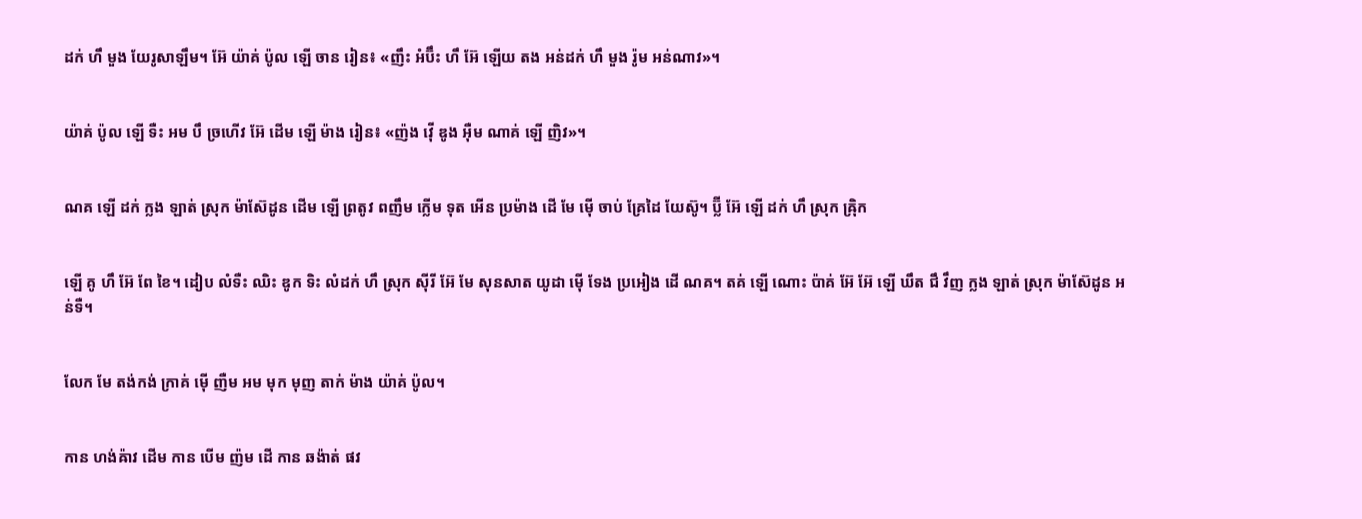ដក់ ហឹ មួង យែរូសាឡឹម។ អ៊ែ យ៉ាគ់ ប៉ូល ឡើ ចាន រៀន៖ «ញឹះ អំប៊ឹះ ហឹ អ៊ែ ឡើយ តង អន់ដក់ ហឹ មួង រ៉ូម អន់ណាវ»។


យ៉ាគ់ ប៉ូល ឡើ ទឺះ អម បឹ ច្រហើវ អ៊ែ ដើម ឡើ ម៉ាង រៀន៖ «ញ៉ង វ៉ើ ឌូង អ៊ឺម ណាគ់ ឡើ ញិវ»។


ណគ ឡើ ដក់ ក្លង ឡាត់ ស្រុក ម៉ាស៊ែដូន ដើម ឡើ ព្រតូវ ពញឹម ក្លើម ទុត អើន ប្រម៉ាង ដើ មែ ម៉ើ ចាប់ គ្រែដៃ យែស៊ូ។ ប៊្លី អ៊ែ ឡើ ដក់ ហឹ ស្រុក ឝ៉្រិក


ឡើ គូ ហឹ អ៊ែ ពែ ខៃ។ ដៀប លំទឺះ ឈិះ ឌូក ទិះ លំដក់ ហឹ ស្រុក ស៊ីរី អ៊ែ មែ សុនសាត យូដា ម៉ើ ទែង ប្រអៀង ដើ ណគ។ តគ់ ឡើ ណោះ ប៉ាគ់ អ៊ែ អ៊ែ ឡើ ឃឹត ជឹ វឹញ ក្លង ឡាត់ ស្រុក ម៉ាស៊ែដូន អន់ទឺ។


លែក មែ តង់កង់ ក្រាគ់ ម៉ើ ញឺម អម មុក មុញ តាក់ ម៉ាង យ៉ាគ់ ប៉ូល។


កាន ហង់ឝ៉ាវ ដើម កាន បើម ញ៉ម ដើ កាន ឆង៉ាត់ ផវ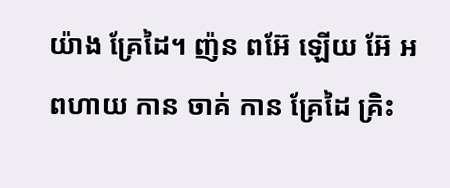យ៉ាង គ្រែដៃ។ ញ៉ន ពអ៊ែ ឡើយ អ៊ែ អពហាយ កាន ចាគ់ កាន គ្រែដៃ គ្រិះ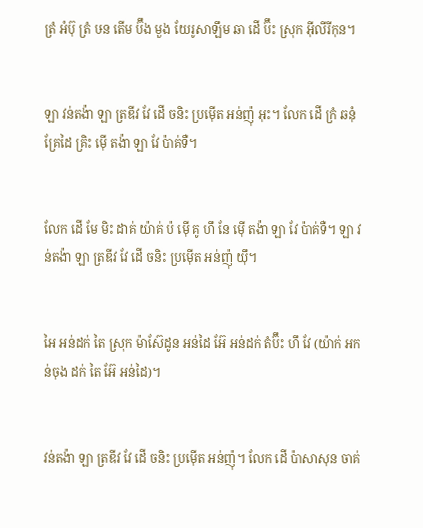ត្រំ អំប៊ុ ត្រំ ឞន តើម ប៊ឹង មួង យែរូសាឡឹម ឆា ដើ ប៊ឹះ ស្រុក អ៊ីលីរីកុន។


ឡា វន់តង៉ា ឡា ត្រឌីវ វែ ដើ ចនិះ ប្រម៉ើត អន់ញ៉ុ អុះ។ លែក ដើ ក្រំ ឆនុំ គ្រែដៃ គ្រិះ ម៉ើ តង៉ា ឡា វែ ប៉ាគ់ទឺ។


លែក ដើ មែ មិះ ដាគ់ យ៉ាគ់ ប៉ ម៉ើ គូ ហឹ នែ ម៉ើ តង៉ា ឡា វែ ប៉ាគ់ទឺ។ ឡា វន់តង៉ា ឡា ត្រឌីវ វែ ដើ ចនិះ ប្រម៉ើត អន់ញ៉ុ យ៉ឹ។


អៃ អន់ដក់ តៃ ស្រុក ម៉ាស៊ែដូន អន់ដៃ អ៊ែ អន់ដក់ តំប៊ឹះ ហឹ វែ (យ៉ាក់ អកន់ចុង ដក់ តៃ អ៊ែ អន់ដៃ)។


វន់តង៉ា ឡា ត្រឌីវ វែ ដើ ចនិះ ប្រម៉ើត អន់ញ៉ុ។ លែក ដើ ប៉ាសាសុន ចាគ់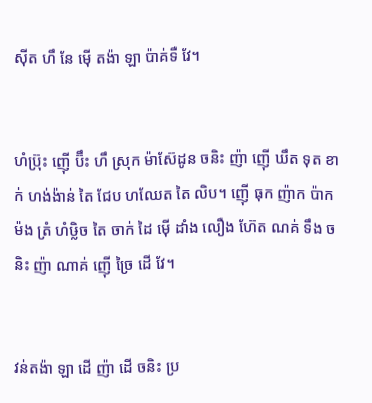ស៊ីត ហឹ នែ ម៉ើ តង៉ា ឡា ប៉ាគ់ទឺ វែ។


ហំប៊្រុះ ញ៉ើ ប៊ឹះ ហឹ ស្រុក ម៉ាស៊ែដូន ចនិះ ញ៉ា ញ៉ើ ឃឹត ទុត ខាក់ ហង់ង៉ាន់ តៃ ជែប ហឈែត តៃ លិប។ ញ៉ើ ធុក ញ៉ាក ប៉ាក ម៉ង ត្រំ ហំឞ្លិច តៃ ចាក់ ដៃ ម៉ើ ដាំង លឿង ហ៊ែត ណគ់ ទឹង ចនិះ ញ៉ា ណាគ់ ញ៉ើ ច្រៃ ដើ វែ។


វន់តង៉ា ឡា ដើ ញ៉ា ដើ ចនិះ ប្រ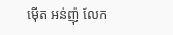ម៉ើត អន់ញ៉ុ លែក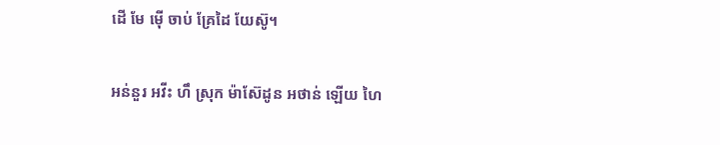ដើ មែ ម៉ើ ចាប់ គ្រែដៃ យែស៊ូ។


អន់នួរ អវីះ ហឹ ស្រុក ម៉ាស៊ែដូន អថាន់ ឡើយ ហៃ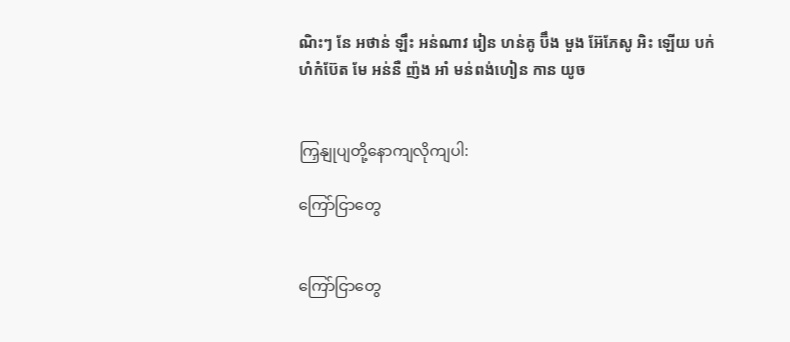ណិះៗ នែ អថាន់ ឡឹះ អន់ណាវ រៀន ហន់គូ ប៊ឹង មួង អ៊ែភែសូ អិះ ឡើយ បក់ ហំកំប៊ែត មែ អន់នឺ ញ៉ង អាំ មន់ពង់ហៀន កាន យូច


ကြှနျုပျတို့နောကျလိုကျပါ:

ကြော်ငြာတွေ


ကြော်ငြာတွေ